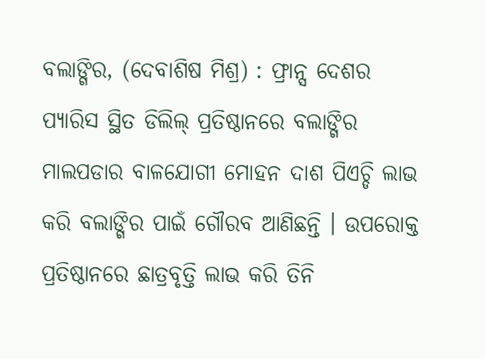ବଲାଙ୍ଗିର, (ଦେବାଶିଷ ମିଶ୍ର) : ଫ୍ରାନ୍ସ ଦେଶର ପ୍ୟାରିସ ସ୍ଥିତ ଡିଲିଲ୍ ପ୍ରତିଷ୍ଠାନରେ ବଲାଙ୍ଗିର ମାଲପଡାର ବାଳଯୋଗୀ ମୋହନ ଦାଶ ପିଏଚ୍ଡି ଲାଭ କରି ବଲାଙ୍ଗିର ପାଇଁ ଗୌରବ ଆଣିଛନ୍ତି । ଉପରୋକ୍ତ ପ୍ରତିଷ୍ଠାନରେ ଛାତ୍ରବୃତ୍ତି ଲାଭ କରି ତିନି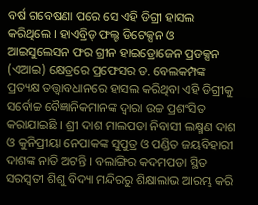ବର୍ଷ ଗବେଷଣା ପରେ ସେ ଏହି ଡିଗ୍ରୀ ହାସଲ କରିଥିଲେ । ହାଏବ୍ରିଡ୍ ଫଲ୍ଟ ଡିଟେକ୍ସନ ଓ ଆଇସୁଲେସନ ଫର ଗ୍ରୀନ ହାଇଡ୍ରୋଜେନ ପ୍ରଡକ୍ସନ (ଏଆଇ) କ୍ଷେତ୍ରରେ ପ୍ରଫେସର ଡ. ବେଲକମ୍ପଙ୍କ ପ୍ରତ୍ୟକ୍ଷ ତତ୍ତ୍ୱାବଧାନରେ ହାସଲ କରିଥିବା ଏହି ଡିଗ୍ରୀକୁ ସର୍ବୋଚ୍ଚ ବୈଜ୍ଞାନିକମାନଙ୍କ ଦ୍ୱାରା ଉଚ୍ଚ ପ୍ରଶଂସିତ କରାଯାଇଛି । ଶ୍ରୀ ଦାଶ ମାଲପଡା ନିବାସୀ ଲକ୍ଷ୍ମଣ ଦାଶ ଓ କୁନିପ୍ରୀୟା ନେପାକଙ୍କ ସୁପୁତ୍ର ଓ ପଣ୍ଡିତ ଜୟବିହାରୀ ଦାଶଙ୍କ ନାତି ଅଟନ୍ତି । ବଲାଙ୍ଗିର କଦମପଡା ସ୍ଥିତ ସରସ୍ୱତୀ ଶିଶୁ ବିଦ୍ୟା ମନ୍ଦିରରୁ ଶିକ୍ଷାଲାଭ ଆରମ୍ଭ କରି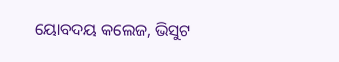ୟୋବଦୟ କଲେଜ, ଭିସୁଟ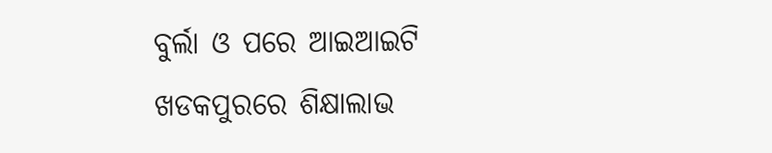ବୁର୍ଲା ଓ ପରେ ଆଇଆଇଟି ଖଡକପୁରରେ ଶିକ୍ଷାଲାଭ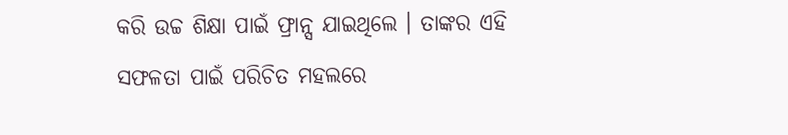କରି ଉଚ୍ଚ ଶିକ୍ଷା ପାଇଁ ଫ୍ରାନ୍ସ ଯାଇଥିଲେ । ତାଙ୍କର ଏହି ସଫଳତା ପାଇଁ ପରିଚିତ ମହଲରେ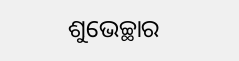ଶୁଭେଚ୍ଛାର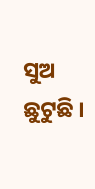ସୁଅ ଛୁଟୁଛି ।